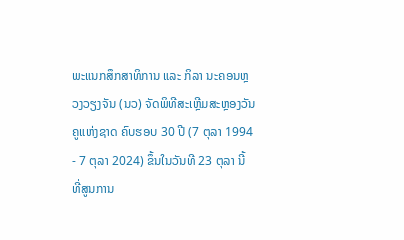ພະແນກສຶກສາທິການ ແລະ ກິລາ ນະຄອນຫຼວງວຽງຈັນ (ນວ) ຈັດພິທີສະເຫຼີມສະຫຼອງວັນຄູແຫ່ງຊາດ ຄົບຮອບ 30 ປີ (7 ຕຸລາ 1994 - 7 ຕຸລາ 2024) ຂຶ້ນໃນວັນທີ 23 ຕຸລາ ນີ້ ທີ່ສູນການ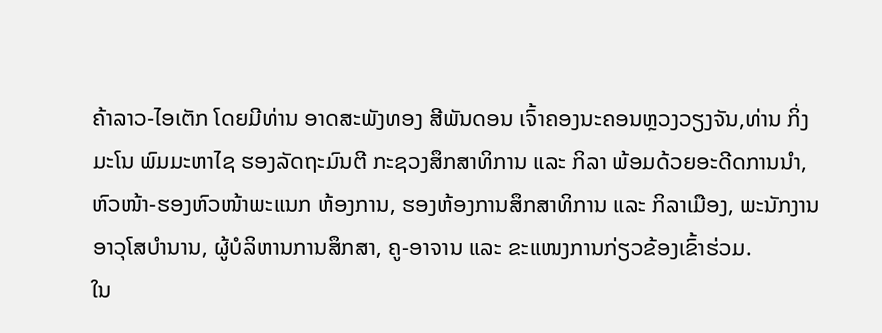ຄ້າລາວ-ໄອເຕັກ ໂດຍມີທ່ານ ອາດສະພັງທອງ ສີພັນດອນ ເຈົ້າຄອງນະຄອນຫຼວງວຽງຈັນ,ທ່ານ ກິ່ງມະໂນ ພົມມະຫາໄຊ ຮອງລັດຖະມົນຕີ ກະຊວງສຶກສາທິການ ແລະ ກິລາ ພ້ອມດ້ວຍອະດີດການນຳ, ຫົວໜ້າ-ຮອງຫົວໜ້າພະແນກ ຫ້ອງການ, ຮອງຫ້ອງການສຶກສາທິການ ແລະ ກິລາເມືອງ, ພະນັກງານອາວຸໂສບຳນານ, ຜູ້ບໍລິຫານການສຶກສາ, ຄູ-ອາຈານ ແລະ ຂະແໜງການກ່ຽວຂ້ອງເຂົ້າຮ່ວມ.
ໃນ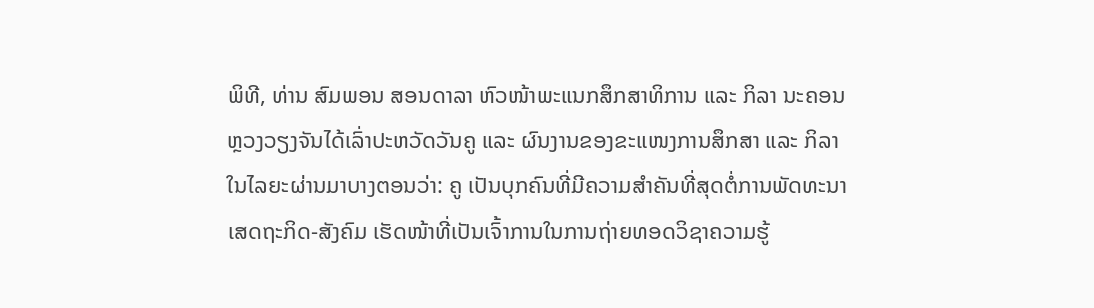ພິທີ, ທ່ານ ສົມພອນ ສອນດາລາ ຫົວໜ້າພະແນກສຶກສາທິການ ແລະ ກິລາ ນະຄອນຫຼວງວຽງຈັນໄດ້ເລົ່າປະຫວັດວັນຄູ ແລະ ຜົນງານຂອງຂະແໜງການສຶກສາ ແລະ ກິລາໃນໄລຍະຜ່ານມາບາງຕອນວ່າ: ຄູ ເປັນບຸກຄົນທີ່ມີຄວາມສໍາຄັນທີ່ສຸດຕໍ່ການພັດທະນາເສດຖະກິດ-ສັງຄົມ ເຮັດໜ້າທີ່ເປັນເຈົ້າການໃນການຖ່າຍທອດວິຊາຄວາມຮູ້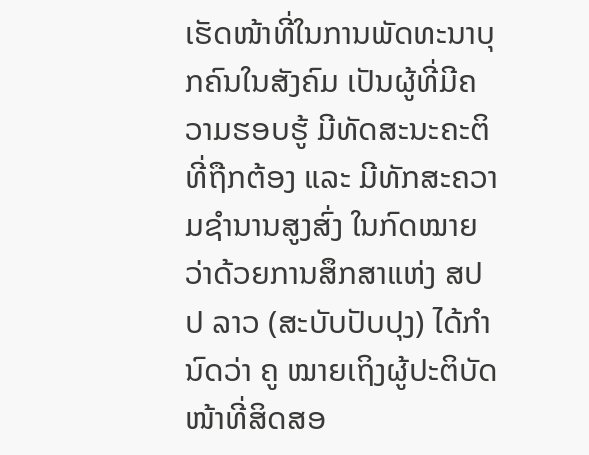ເຮັດໜ້າທີ່ໃນການພັດທະນາບຸກຄົນໃນສັງຄົມ ເປັນຜູ້ທີ່ມີຄວາມຮອບຮູ້ ມີທັດສະນະຄະຕິທີ່ຖືກຕ້ອງ ແລະ ມີທັກສະຄວາມຊຳນານສູງສົ່ງ ໃນກົດໝາຍວ່າດ້ວຍການສຶກສາແຫ່ງ ສປປ ລາວ (ສະບັບປັບປຸງ) ໄດ້ກຳນົດວ່າ ຄູ ໝາຍເຖິງຜູ້ປະຕິບັດໜ້າທີ່ສິດສອ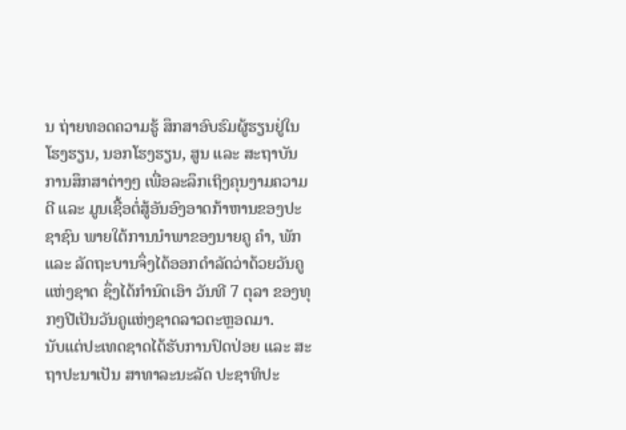ນ ຖ່າຍທອດຄວາມຮູ້ ສຶກສາອົບຮົມຜູ້ຮຽນຢູ່ໃນໂຮງຮຽນ, ນອກໂຮງຮຽນ, ສູນ ແລະ ສະຖາບັນການສຶກສາຕ່າງໆ ເພື່ອລະລຶກເຖິງຄຸນງາມຄວາມດີ ແລະ ມູນເຊື້ອຕໍ່ສູ້ອັນອົງອາດກ້າຫານຂອງປະຊາຊົນ ພາຍໃຕ້ການນຳພາຂອງນາຍຄູ ຄຳ, ພັກ ແລະ ລັດຖະບານຈຶ່ງໄດ້ອອກດຳລັດວ່າດ້ວຍວັນຄູແຫ່ງຊາດ ຊຶ່ງໄດ້ກຳນົດເອົາ ວັນທີ 7 ຕຸລາ ຂອງທຸກໆປີເປັນວັນຄູແຫ່ງຊາດລາວຕະຫຼອດມາ.
ນັບແຕ່ປະເທດຊາດໄດ້ຮັບການປົດປ່ອຍ ແລະ ສະຖາປະນາເປັນ ສາທາລະນະລັດ ປະຊາທິປະ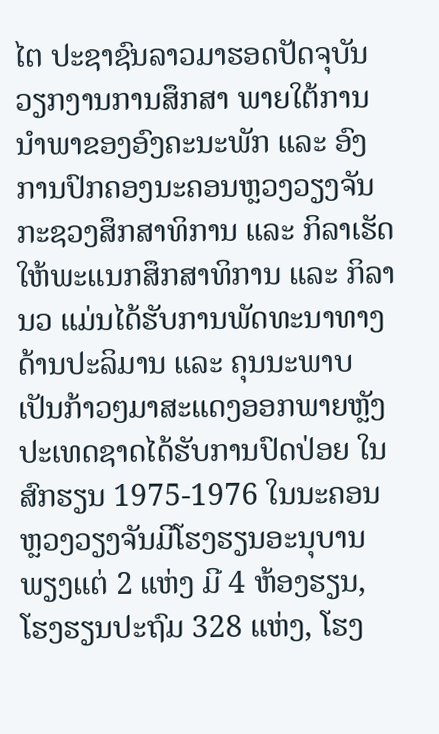ໄຕ ປະຊາຊົນລາວມາຮອດປັດຈຸບັນວຽກງານການສຶກສາ ພາຍໃຕ້ການນຳພາຂອງອົງຄະນະພັກ ແລະ ອົງການປົກຄອງນະຄອນຫຼວງວຽງຈັນ ກະຊວງສຶກສາທິການ ແລະ ກິລາເຮັດໃຫ້ພະແນກສຶກສາທິການ ແລະ ກິລາ ນວ ແມ່ນໄດ້ຮັບການພັດທະນາທາງດ້ານປະລິມານ ແລະ ຄຸນນະພາບເປັນກ້າວໆມາສະແດງອອກພາຍຫຼັງປະເທດຊາດໄດ້ຮັບການປົດປ່ອຍ ໃນສົກຮຽນ 1975-1976 ໃນນະຄອນຫຼວງວຽງຈັນມີໂຮງຮຽນອະນຸບານ ພຽງແຕ່ 2 ແຫ່ງ ມີ 4 ຫ້ອງຮຽນ, ໂຮງຮຽນປະຖົມ 328 ແຫ່ງ, ໂຮງ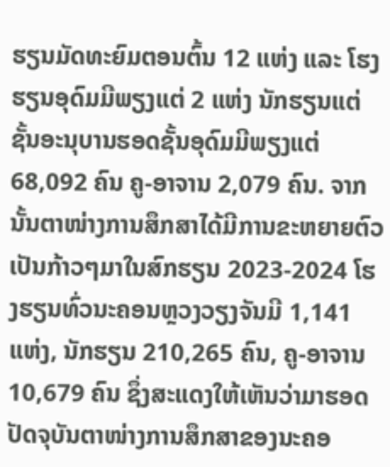ຮຽນມັດທະຍົມຕອນຕົ້ນ 12 ແຫ່ງ ແລະ ໂຮງຮຽນອຸດົມມີພຽງແຕ່ 2 ແຫ່ງ ນັກຮຽນແຕ່ຊັ້ນອະນຸບານຮອດຊັ້ນອຸດົມມີພຽງແຕ່ 68,092 ຄົນ ຄູ-ອາຈານ 2,079 ຄົນ. ຈາກນັ້ນຕາໜ່າງການສຶກສາໄດ້ມີການຂະຫຍາຍຕົວເປັນກ້າວໆມາໃນສົກຮຽນ 2023-2024 ໂຮງຮຽນທົ່ວນະຄອນຫຼວງວຽງຈັນມີ 1,141 ແຫ່ງ, ນັກຮຽນ 210,265 ຄົນ, ຄູ-ອາຈານ 10,679 ຄົນ ຊຶ່ງສະແດງໃຫ້ເຫັນວ່າມາຮອດປັດຈຸບັນຕາໜ່າງການສຶກສາຂອງນະຄອ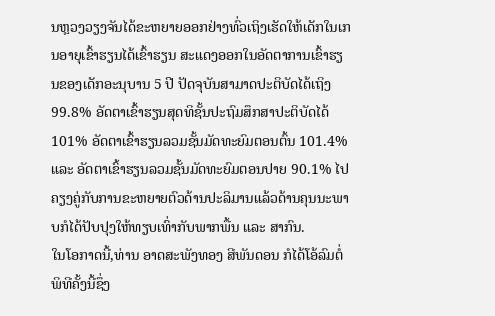ນຫຼວງວຽງຈັນໄດ້ຂະຫຍາຍອອກຢ່າງທົ່ວເຖິງເຮັດໃຫ້ເດັກໃນເກນອາຍຸເຂົ້າຮຽນໄດ້ເຂົ້າຮຽນ ສະແດງອອກໃນອັດຕາການເຂົ້າຮຽນຂອງເດັກອະນຸບານ 5 ປີ ປັດຈຸບັນສາມາດປະຕິບັດໄດ້ເຖິງ 99.8% ອັດຕາເຂົ້າຮຽນສຸດທິຊັ້ນປະຖົມສຶກສາປະຕິບັດໄດ້ 101% ອັດຕາເຂົ້າຮຽນລວມຊັ້ນມັດທະຍົມຕອນຕົ້ນ 101.4% ແລະ ອັດຕາເຂົ້າຮຽນລວມຊັ້ນມັດທະຍົມຕອນປາຍ 90.1% ໄປຄຽງຄູ່ກັບການຂະຫຍາຍຕົວດ້ານປະລິມານແລ້ວດ້ານຄຸນນະພາບກໍໄດ້ປັບປຸງໃຫ້ທຽບເທົ່າກັບພາກພື້ນ ແລະ ສາກົນ.
ໃນໂອກາດນີ້,ທ່ານ ອາດສະພັງທອງ ສີພັນດອນ ກໍໄດ້ໂອ້ລົມຕໍ່ພິທີຄັ້ງນີ້ຊຶ່ງ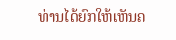ທ່ານໄດ້ຍົກໃຫ້ເຫັນຄ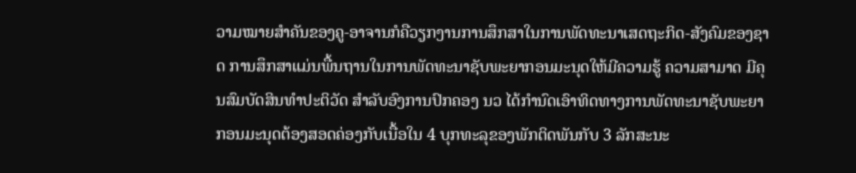ວາມໝາຍສຳຄັນຂອງຄູ-ອາຈານກໍຄືວຽກງານການສຶກສາໃນການພັດທະນາເສດຖະກິດ-ສັງຄົມຂອງຊາດ ການສຶກສາແມ່ນພື້ນຖານໃນການພັດທະນາຊັບພະຍາກອນມະນຸດໃຫ້ມີຄວາມຮູ້ ຄວາມສາມາດ ມີຄຸນສົມບັດສິນທຳປະຕິວັດ ສຳລັບອົງການປົກຄອງ ນວ ໄດ້ກຳນົດເອົາທິດທາງການພັດທະນາຊັບພະຍາກອນມະນຸດຕ້ອງສອດຄ່ອງກັບເນື້ອໃນ 4 ບຸກທະລຸຂອງພັກຕິດພັນກັບ 3 ລັກສະນະ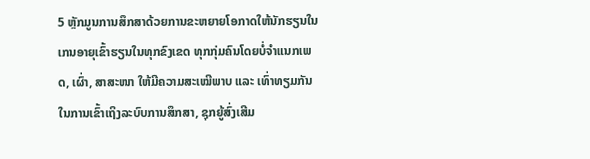5 ຫຼັກມູນການສຶກສາດ້ວຍການຂະຫຍາຍໂອກາດໃຫ້ນັກຮຽນໃນເກນອາຍຸເຂົ້າຮຽນໃນທຸກຂົງເຂດ ທຸກກຸ່ມຄົນໂດຍບໍ່ຈຳແນກເພດ, ເຜົ່າ, ສາສະໜາ ໃຫ້ມີຄວາມສະເໝີພາບ ແລະ ເທົ່າທຽມກັນໃນການເຂົ້າເຖິງລະບົບການສຶກສາ, ຊຸກຍູ້ສົ່ງເສີມ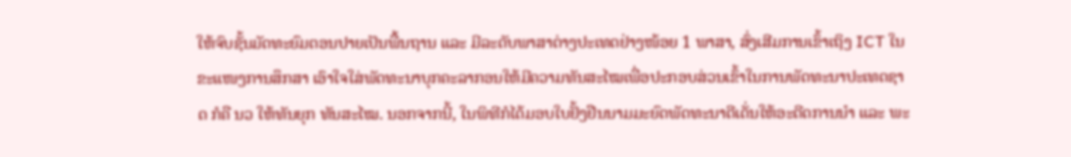ໃຫ້ຈົບຊັ້ນມັດທະຍົມຕອນປາຍເປັນພື້ນຖານ ແລະ ມີລະດັບພາສາຕ່າງປະເທດຢ່າງໜ້ອຍ 1 ພາສາ, ສົ່ງເສີມການເຂົ້າເຖິງ ICT ໃນຂະແໜງການສຶກສາ ເອົາໃຈໃສ່ພັດທະນາບຸກຄະລາກອນໃຫ້ມີຄວາມທັນສະໄໝເພື່ອປະກອບສ່ວນເຂົ້າໃນການພັດທະນາປະເທດຊາດ ກໍຄື ນວ ໃຫ້ທັນຍຸກ ທັນສະໄໝ. ນອກຈາກນີ້, ໃນພິທີກໍໄດ້ມອບໃບຢັ້ງຢືນນາມມະຍົດພັດທະນາດີເດັ່ນໃຫ້ອະດີດການນຳ ແລະ ພະ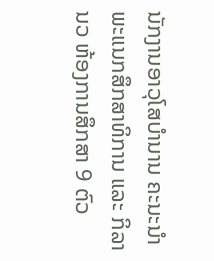ນັກງານອາວຸໂສບຳນານ ຄະນະນຳພະແນກສຶກສາທິການ ແລະ ກິລາ ນວ ຫ້ອງການສຶກສາ 9 ຕົວ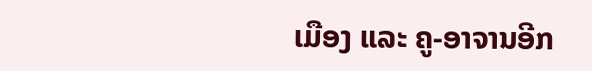ເມືອງ ແລະ ຄູ-ອາຈານອີກ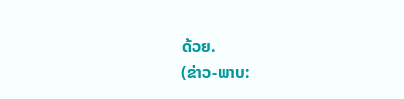ດ້ວຍ.
(ຂ່າວ-ພາບ: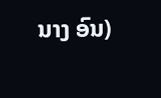ນາງ ອົນ)